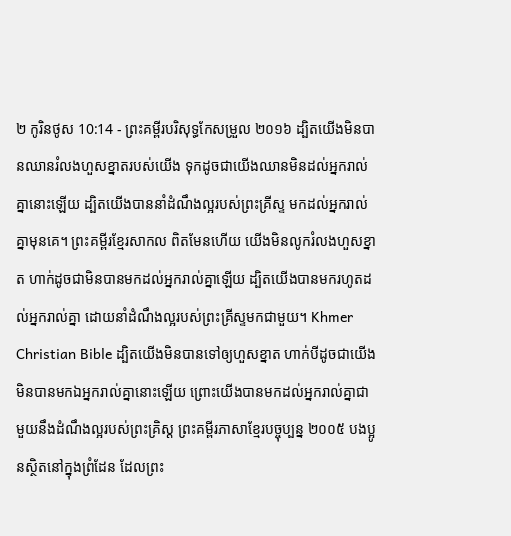២ កូរិនថូស 10:14 - ព្រះគម្ពីរបរិសុទ្ធកែសម្រួល ២០១៦ ដ្បិតយើងមិនបានឈានរំលងហួសខ្នាតរបស់យើង ទុកដូចជាយើងឈានមិនដល់អ្នករាល់គ្នានោះឡើយ ដ្បិតយើងបាននាំដំណឹងល្អរបស់ព្រះគ្រីស្ទ មកដល់អ្នករាល់គ្នាមុនគេ។ ព្រះគម្ពីរខ្មែរសាកល ពិតមែនហើយ យើងមិនលូករំលងហួសខ្នាត ហាក់ដូចជាមិនបានមកដល់អ្នករាល់គ្នាឡើយ ដ្បិតយើងបានមករហូតដល់អ្នករាល់គ្នា ដោយនាំដំណឹងល្អរបស់ព្រះគ្រីស្ទមកជាមួយ។ Khmer Christian Bible ដ្បិតយើងមិនបានទៅឲ្យហួសខ្នាត ហាក់បីដូចជាយើងមិនបានមកឯអ្នករាល់គ្នានោះឡើយ ព្រោះយើងបានមកដល់អ្នករាល់គ្នាជាមួយនឹងដំណឹងល្អរបស់ព្រះគ្រិស្ដ ព្រះគម្ពីរភាសាខ្មែរបច្ចុប្បន្ន ២០០៥ បងប្អូនស្ថិតនៅក្នុងព្រំដែន ដែលព្រះ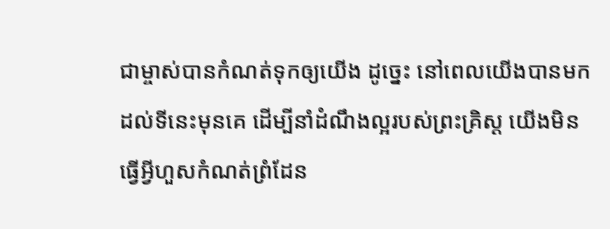ជាម្ចាស់បានកំណត់ទុកឲ្យយើង ដូច្នេះ នៅពេលយើងបានមកដល់ទីនេះមុនគេ ដើម្បីនាំដំណឹងល្អរបស់ព្រះគ្រិស្ត យើងមិនធ្វើអ្វីហួសកំណត់ព្រំដែន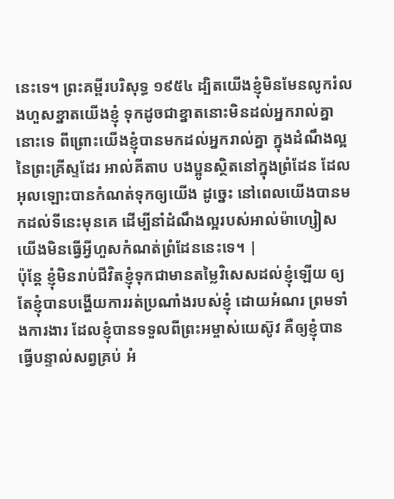នេះទេ។ ព្រះគម្ពីរបរិសុទ្ធ ១៩៥៤ ដ្បិតយើងខ្ញុំមិនមែនលូករំលងហួសខ្នាតយើងខ្ញុំ ទុកដូចជាខ្នាតនោះមិនដល់អ្នករាល់គ្នានោះទេ ពីព្រោះយើងខ្ញុំបានមកដល់អ្នករាល់គ្នា ក្នុងដំណឹងល្អនៃព្រះគ្រីស្ទដែរ អាល់គីតាប បងប្អូនស្ថិតនៅក្នុងព្រំដែន ដែលអុលឡោះបានកំណត់ទុកឲ្យយើង ដូច្នេះ នៅពេលយើងបានមកដល់ទីនេះមុនគេ ដើម្បីនាំដំណឹងល្អរបស់អាល់ម៉ាហ្សៀស យើងមិនធ្វើអ្វីហួសកំណត់ព្រំដែននេះទេ។ |
ប៉ុន្តែ ខ្ញុំមិនរាប់ជីវិតខ្ញុំទុកជាមានតម្លៃវិសេសដល់ខ្ញុំឡើយ ឲ្យតែខ្ញុំបានបង្ហើយការរត់ប្រណាំងរបស់ខ្ញុំ ដោយអំណរ ព្រមទាំងការងារ ដែលខ្ញុំបានទទួលពីព្រះអម្ចាស់យេស៊ូវ គឺឲ្យខ្ញុំបានធ្វើបន្ទាល់សព្វគ្រប់ អំ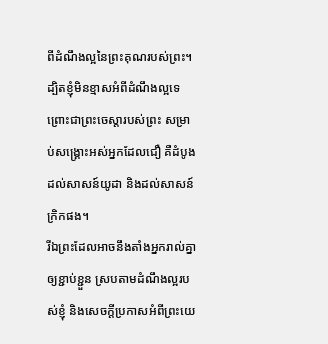ពីដំណឹងល្អនៃព្រះគុណរបស់ព្រះ។
ដ្បិតខ្ញុំមិនខ្មាសអំពីដំណឹងល្អទេ ព្រោះជាព្រះចេស្តារបស់ព្រះ សម្រាប់សង្គ្រោះអស់អ្នកដែលជឿ គឺដំបូងដល់សាសន៍យូដា និងដល់សាសន៍ក្រិកផង។
រីឯព្រះដែលអាចនឹងតាំងអ្នករាល់គ្នាឲ្យខ្ជាប់ខ្ជួន ស្របតាមដំណឹងល្អរបស់ខ្ញុំ និងសេចក្ដីប្រកាសអំពីព្រះយេ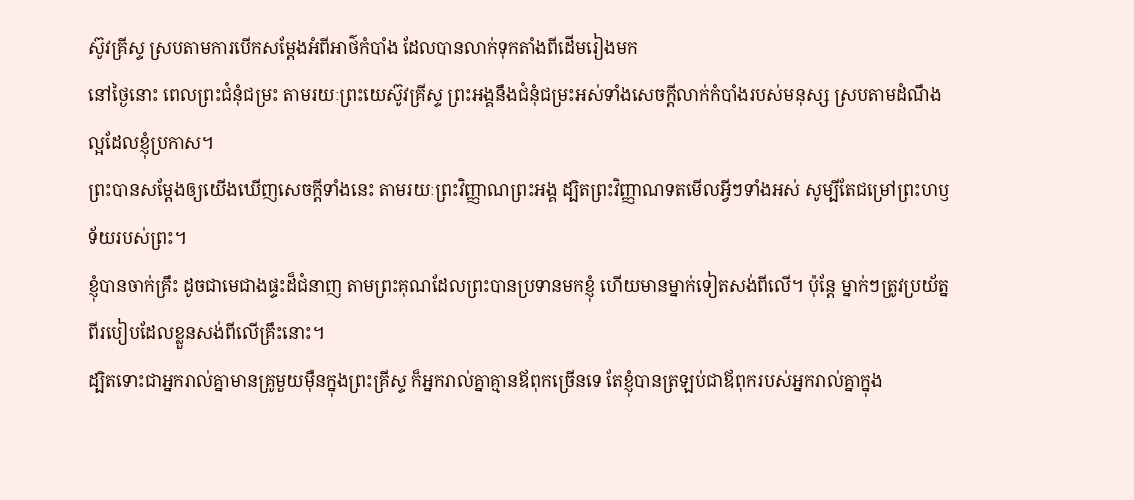ស៊ូវគ្រីស្ទ ស្របតាមការបើកសម្ដែងអំពីអាថ៌កំបាំង ដែលបានលាក់ទុកតាំងពីដើមរៀងមក
នៅថ្ងៃនោះ ពេលព្រះជំនុំជម្រះ តាមរយៈព្រះយេស៊ូវគ្រីស្ទ ព្រះអង្គនឹងជំនុំជម្រះអស់ទាំងសេចក្ដីលាក់កំបាំងរបស់មនុស្ស ស្របតាមដំណឹងល្អដែលខ្ញុំប្រកាស។
ព្រះបានសម្ដែងឲ្យយើងឃើញសេចក្តីទាំងនេះ តាមរយៈព្រះវិញ្ញាណព្រះអង្គ ដ្បិតព្រះវិញ្ញាណទតមើលអ្វីៗទាំងអស់ សូម្បីតែជម្រៅព្រះហឫទ័យរបស់ព្រះ។
ខ្ញុំបានចាក់គ្រឹះ ដូចជាមេជាងផ្ទះដ៏ជំនាញ តាមព្រះគុណដែលព្រះបានប្រទានមកខ្ញុំ ហើយមានម្នាក់ទៀតសង់ពីលើ។ ប៉ុន្តែ ម្នាក់ៗត្រូវប្រយ័ត្នពីរបៀបដែលខ្លួនសង់ពីលើគ្រឹះនោះ។
ដ្បិតទោះជាអ្នករាល់គ្នាមានគ្រូមួយម៉ឺនក្នុងព្រះគ្រីស្ទ ក៏អ្នករាល់គ្នាគ្មានឪពុកច្រើនទេ តែខ្ញុំបានត្រឡប់ជាឪពុករបស់អ្នករាល់គ្នាក្នុង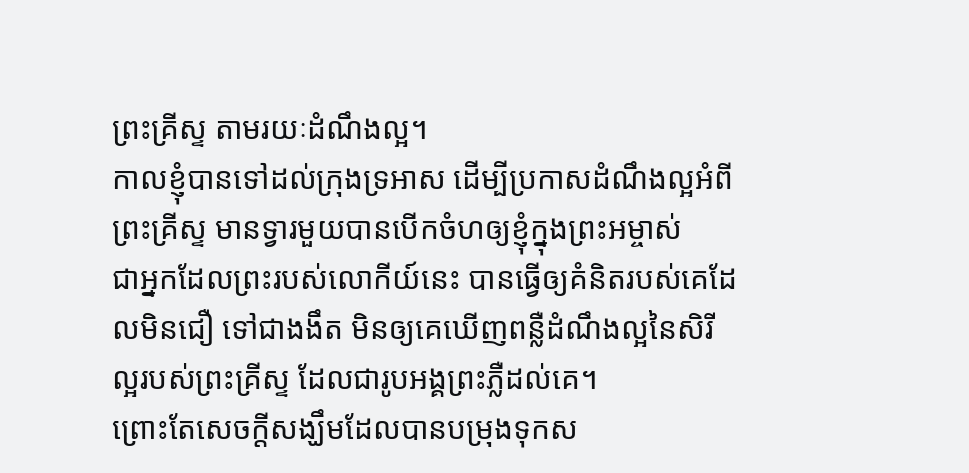ព្រះគ្រីស្ទ តាមរយៈដំណឹងល្អ។
កាលខ្ញុំបានទៅដល់ក្រុងទ្រអាស ដើម្បីប្រកាសដំណឹងល្អអំពីព្រះគ្រីស្ទ មានទ្វារមួយបានបើកចំហឲ្យខ្ញុំក្នុងព្រះអម្ចាស់
ជាអ្នកដែលព្រះរបស់លោកីយ៍នេះ បានធ្វើឲ្យគំនិតរបស់គេដែលមិនជឿ ទៅជាងងឹត មិនឲ្យគេឃើញពន្លឺដំណឹងល្អនៃសិរីល្អរបស់ព្រះគ្រីស្ទ ដែលជារូបអង្គព្រះភ្លឺដល់គេ។
ព្រោះតែសេចក្តីសង្ឃឹមដែលបានបម្រុងទុកស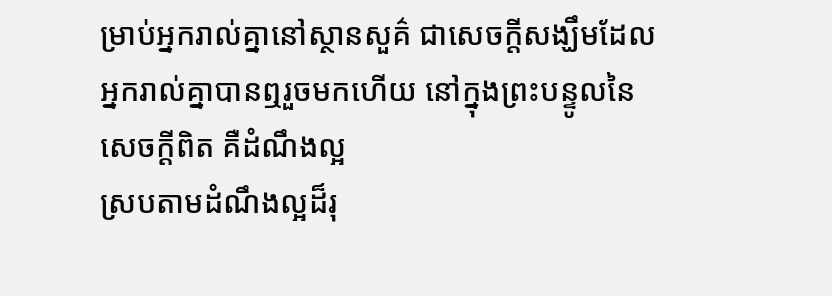ម្រាប់អ្នករាល់គ្នានៅស្ថានសួគ៌ ជាសេចក្តីសង្ឃឹមដែលអ្នករាល់គ្នាបានឮរួចមកហើយ នៅក្នុងព្រះបន្ទូលនៃសេចក្ដីពិត គឺដំណឹងល្អ
ស្របតាមដំណឹងល្អដ៏រុ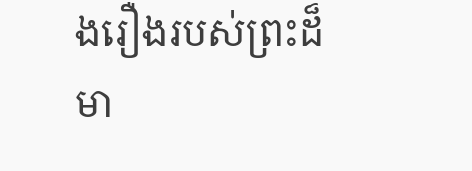ងរឿងរបស់ព្រះដ៏មា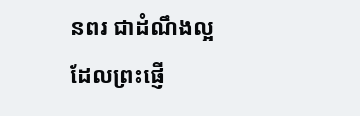នពរ ជាដំណឹងល្អដែលព្រះផ្ញើ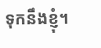ទុកនឹងខ្ញុំ។